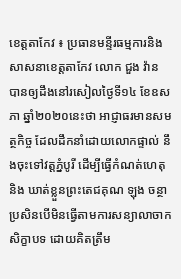ខេត្តតាកែវ ៖ ប្រធានមន្ទីរធម្មការនិងសាសនាខេត្តតាកែវ លោក ជួង វ៉ាន បានឲ្យដឹងនៅរសៀលថ្ងៃទី១៤ ខែឧសភា ឆ្នាំ២០២០នេះថា អាជ្ញាធរមានសមត្ថកិច្ច ដែលដឹកនាំដោយលោកផ្ទាល់ នឹងចុះទៅវត្តភ្នំបូរី ដើម្បីធ្វើកំណត់ហេតុ និង ឃាត់ខ្លួនព្រះតេជគុណ ឡុង ចន្ថា ប្រសិនបើមិនធ្វើតាមការសន្យាលាចាកសិក្ខាបទ ដោយគិតត្រឹម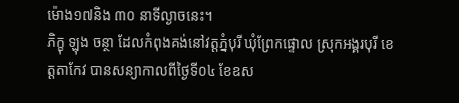ម៉ោង១៧និង ៣០ នាទីល្ងាចនេះ។
ភិក្ខុ ឡុង ចន្ថា ដែលកំពុងគង់នៅវត្តភ្នំបុរី ឃុំព្រែកផ្ទោល ស្រុកអង្គរបុរី ខេត្តតាកែវ បានសន្យាកាលពីថ្ងៃទី០៤ ខែឧស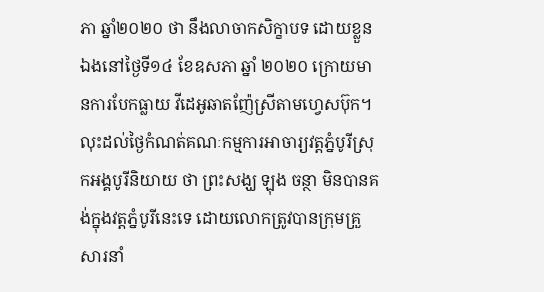ភា ឆ្នាំ២០២០ ថា នឹងលាចាកសិក្ខាបទ ដោយខ្លួនឯងនៅថ្ងៃទី១៤ ខែឧសភា ឆ្នាំ ២០២០ ក្រោយមានការបែកធ្លាយ វីដេអូឆាតញ៉ែស្រីតាមហ្វេសប៊ុក។ លុះដល់ថ្ងៃកំណត់គណៈកម្មការអាចារ្យវត្តភ្នំបូរីស្រុកអង្គបូរីនិយាយ ថា ព្រះសង្ឃ ឡុង ចន្ថា មិនបានគង់ក្នុងវត្តភ្នំបូរីនេះទេ ដោយលោកត្រូវបានក្រុមគ្រួសារនាំ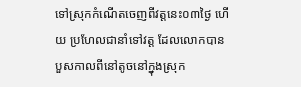ទៅស្រុកកំណើតចេញពីវត្តនេះ០៣ថ្ងៃ ហើយ ប្រហែលជានាំទៅវត្ត ដែលលោកបានបួសកាលពីនៅតូចនៅក្នុងស្រុក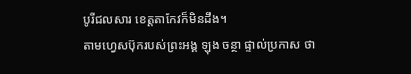បូរីជលសារ ខេត្តតាកែវក៏មិនដឹង។
តាមហ្វេសប៊ុករបស់ព្រះអង្គ ឡុង ចន្ថា ផ្ទាល់ប្រកាស ថា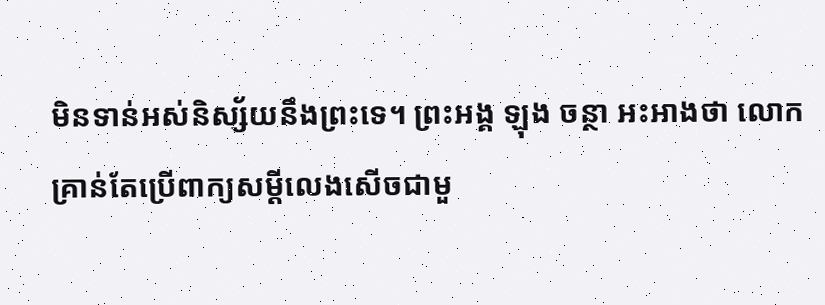មិនទាន់អស់និស្ស័យនឹងព្រះទេ។ ព្រះអង្គ ឡុង ចន្ថា អះអាងថា លោកគ្រាន់តែប្រើពាក្យសម្ដីលេងសើចជាមួ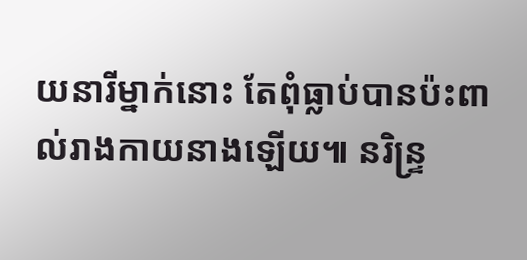យនារីម្នាក់នោះ តែពុំធ្លាប់បានប៉ះពាល់រាងកាយនាងឡើយ៕ នរិន្ទ្រ